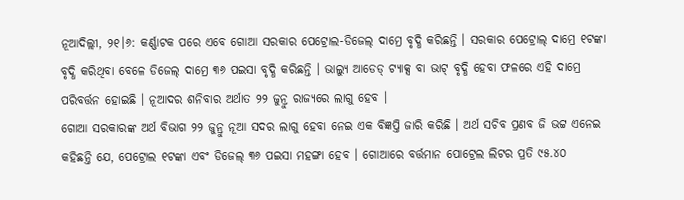ନୂଆଦିଲ୍ଲୀ, ୨୧।୬: କର୍ଣ୍ଣାଟକ ପରେ ଏବେ ଗୋଆ ସରକାର ପେଟ୍ରୋଲ-ଡିଜେଲ୍ ଦାମ୍ରେ ବୃଦ୍ଧି କରିଛନ୍ତି । ସରକାର ପେଟ୍ରୋଲ୍ ଦାମ୍ରେ ୧ଟଙ୍କା ବୃଦ୍ଧି କରିଥିବା ବେଳେ ଡିଜେଲ୍ ଦାମ୍ରେ ୩୬ ପଇସା ବୃଦ୍ଧି କରିଛନ୍ତି । ଭାଲ୍ୟୁ ଆଡେଡ୍ ଟ୍ୟାକ୍ସ ବା ଭାଟ୍ ବୃଦ୍ଧି ହେବା ଫଳରେ ଏହି ଦାମ୍ରେ ପରିବର୍ତ୍ତନ ହୋଇଛି । ନୂଆଦର ଶନିବାର ଅର୍ଥାତ ୨୨ ଜୁନ୍ରୁ ରାଜ୍ୟରେ ଲାଗୁ ହେବ ।
ଗୋଆ ସରକାରଙ୍କ ଅର୍ଥ ବିଭାଗ ୨୨ ଜୁନ୍ରୁ ନୂଆ ସଦର ଲାଗୁ ହେବା ନେଇ ଏକ ବିଜ୍ଞପ୍ତି ଜାରି କରିଛି । ଅର୍ଥ ସଚିବ ପ୍ରଣବ ଜି ଭଟ୍ଟ ଏନେଇ କହିଛନ୍ତି ଯେ, ପେଟ୍ରୋଲ ୧ଟଙ୍କା ଏବଂ ଡିଜେଲ୍ ୩୬ ପଇସା ମହଙ୍ଗା ହେବ । ଗୋଆରେ ବର୍ତ୍ତମାନ ପୋଟ୍ରେଲ ଲିଟର ପ୍ରତି ୯୫.୪୦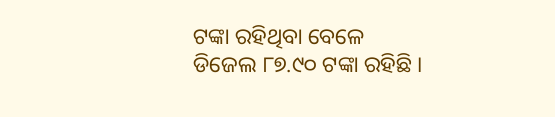ଟଙ୍କା ରହିଥିବା ବେଳେ ଡିଜେଲ ୮୭.୯୦ ଟଙ୍କା ରହିଛି ।